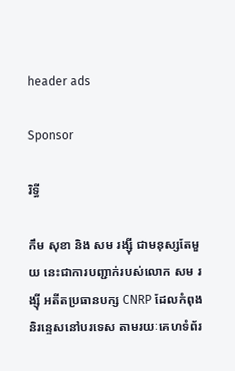header ads

Sponsor

រិទ្ធី

កឹម សុខា និង សម រង្ស៊ី ជាមនុស្សតែមួយ នេះជាការបញ្ជាក់របស់លោក សម រង្ស៊ី អតីតប្រធានបក្ស CNRP ដែលកំពុងនិរន្ទេសនៅបរទេស តាមរយៈគេហទំព័រ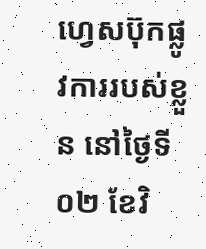ហ្វេសប៊ុកផ្លូវការរបស់ខ្លួន នៅថ្ងៃទី០២ ខែវិ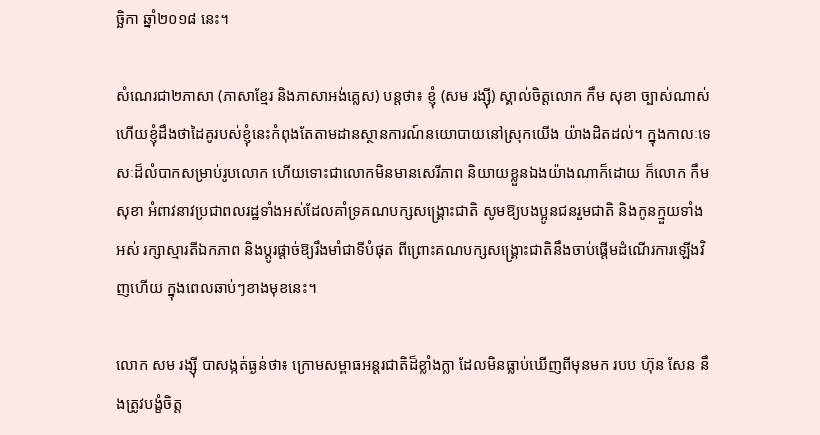ច្ឆិកា ឆ្នាំ២០១៨ នេះ។

សំណេរជា២ភាសា (ភាសាខ្មែរ និងភាសាអង់គ្លេស) បន្តថា៖ ខ្ញុំ (សម រង្ស៊ី) ស្គាល់ចិត្តលោក កឹម សុខា ច្បាស់ណាស់ ហើយខ្ញុំដឹងថាដៃគូរបស់ខ្ញុំនេះកំពុងតែតាមដានស្ថានការណ៍នយោបាយនៅស្រុកយើង យ៉ាងដិតដល់។ ក្នុងកាលៈទេសៈដ៏លំបាកសម្រាប់រូបលោក ហើយទោះជាលោកមិនមានសេរីភាព និយាយខ្លួនឯងយ៉ាងណាក៏ដោយ ក៏លោក កឹម សុខា អំពាវនាវប្រជាពលរដ្ឋទាំងអស់ដែលគាំទ្រគណបក្សសង្គ្រោះជាតិ សូមឱ្យបងប្អូនជនរួមជាតិ និងកូនក្មួយទាំងអស់ រក្សាស្មារតីឯកភាព និងប្តូរផ្តាច់ឱ្យរឹងមាំជាទីបំផុត ពីព្រោះគណបក្សសង្គ្រោះជាតិនឹងចាប់ផ្តើមដំណើរការឡើងវិញហើយ ក្នុងពេលឆាប់ៗខាងមុខនេះ។

លោក សម រង្ស៊ី បាសង្កត់ធ្ងន់ថា៖ ក្រោមសម្ពាធអន្តរជាតិដ៏ខ្លាំងក្លា ដែលមិនធ្លាប់ឃើញពីមុនមក របប ហ៊ុន សែន នឹងត្រូវបង្ខំចិត្ត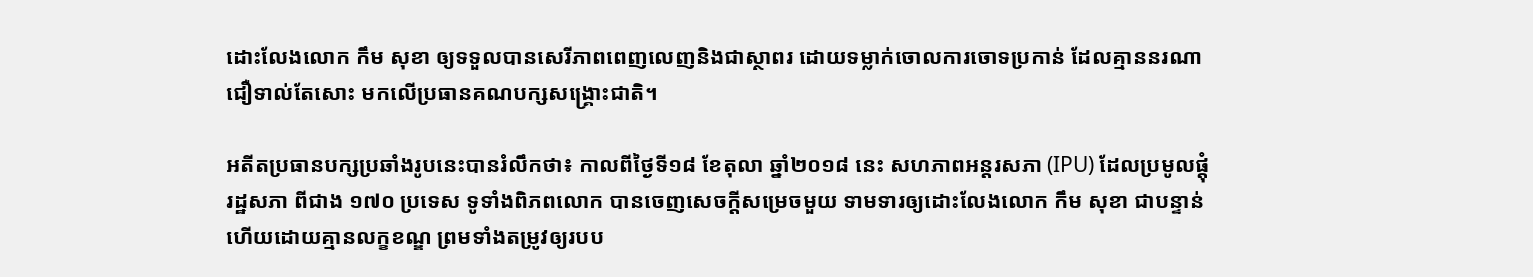ដោះលែងលោក កឹម សុខា ឲ្យទទួលបានសេរីភាពពេញលេញនិងជាស្ថាពរ ដោយទម្លាក់ចោលការចោទប្រកាន់ ដែលគ្មាននរណាជឿទាល់តែសោះ មកលើប្រធានគណបក្សសង្គ្រោះជាតិ។

អតីតប្រធានបក្សប្រឆាំងរូបនេះបានរំលឹកថា៖ កាលពីថ្ងៃទី១៨ ខែតុលា ឆ្នាំ២០១៨ នេះ សហភាពអន្តរសភា (IPU) ដែលប្រមូលផ្តុំរដ្ឋសភា ពីជាង ១៧០ ប្រទេស ទូទាំងពិភពលោក បានចេញសេចក្តីសម្រេចមួយ ទាមទារឲ្យដោះលែងលោក កឹម សុខា ជាបន្ទាន់ ហើយដោយគ្មានលក្ខខណ្ឌ ព្រមទាំងតម្រូវឲ្យរបប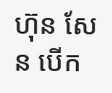ហ៊ុន សែន បើក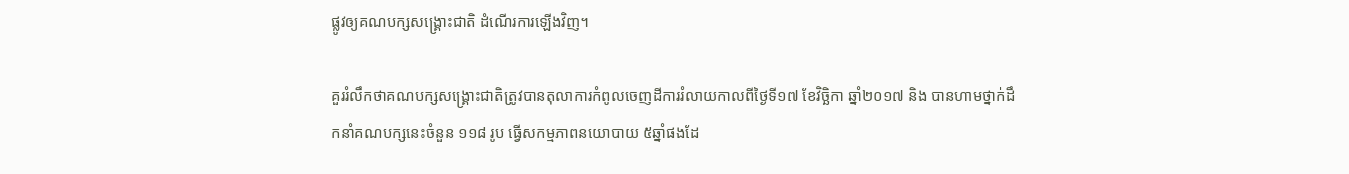ផ្លូវឲ្យគណបក្សសង្គ្រោះជាតិ ដំណើរការឡើងវិញ។

គួររំលឹកថាគណបក្សសង្គ្រោះជាតិត្រូវបានតុលាការកំពូលចេញដីការរំលាយកាលពីថ្ងៃទី១៧ ខែវិច្ឆិកា ឆ្នាំ២០១៧ និង បានហាមថ្នាក់ដឹកនាំគណបក្សនេះចំនួន ១១៨ រូប ធ្វើសកម្មភាពនយោបាយ ៥ឆ្នាំផងដែ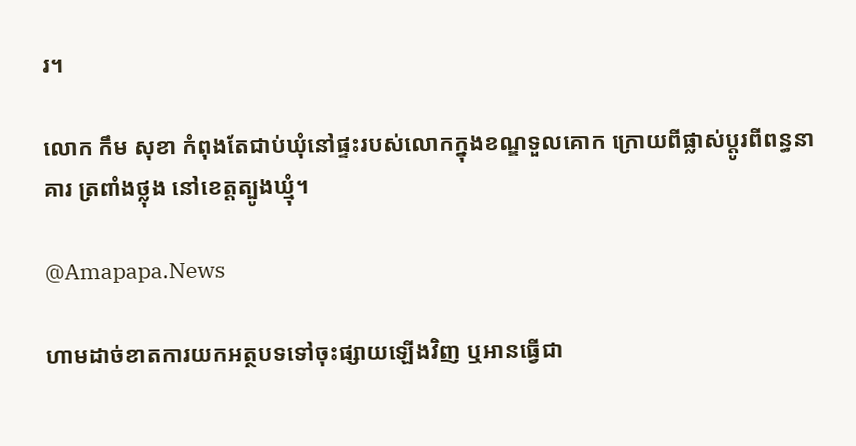រ។

លោក កឹម សុខា កំពុងតែជាប់ឃុំនៅផ្ទះរបស់លោកក្នុងខណ្ឌទួលគោក ក្រោយពីផ្លាស់ប្តូរពីពន្ធនាគារ ត្រពាំងថ្លុង នៅខេត្តត្បូងឃ្មុំ។

@Amapapa.News

ហាមដាច់ខាតការយកអត្ថបទទៅចុះផ្សាយឡើងវិញ ឬអានធ្វើជា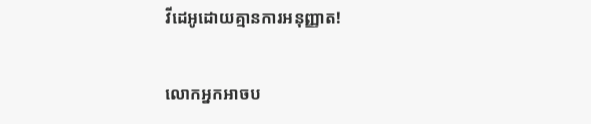វីដេអូដោយគ្មានការអនុញ្ញាត!

លោកអ្នកអាចប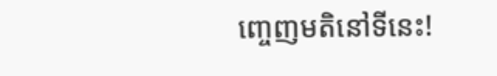ញ្ចេញមតិនៅទីនេះ!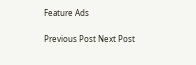Feature Ads

Previous Post Next Post